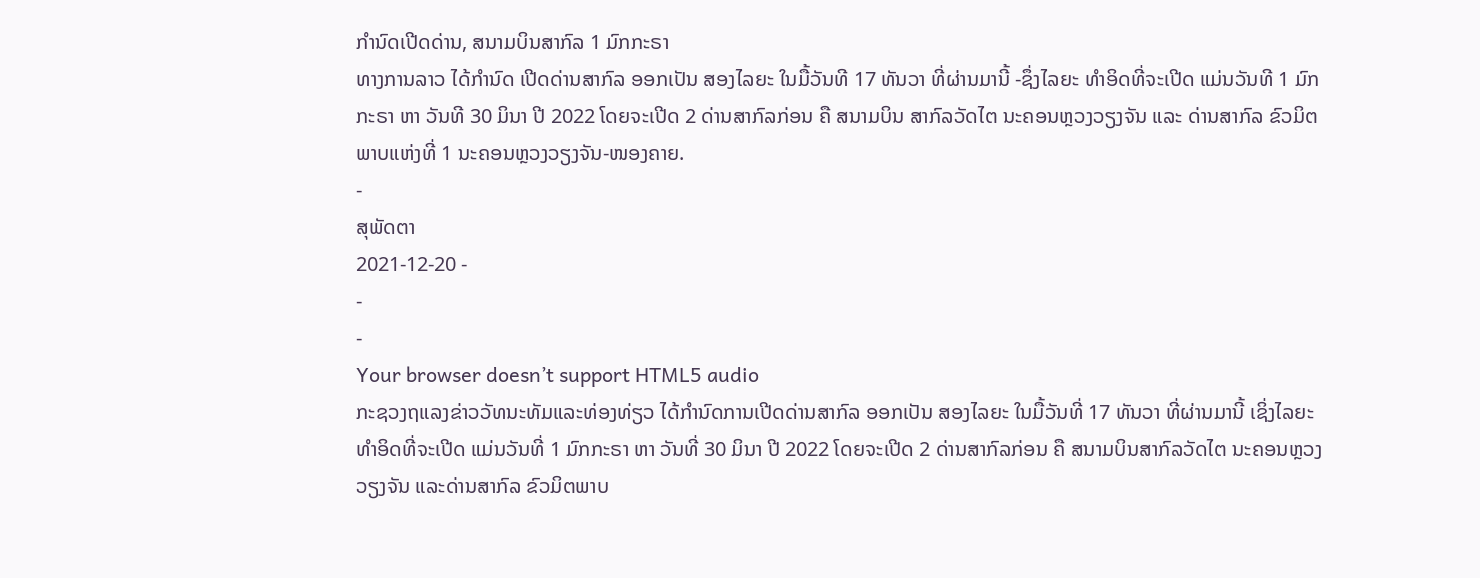ກຳນົດເປີດດ່ານ, ສນາມບິນສາກົລ 1 ມົກກະຣາ
ທາງການລາວ ໄດ້ກໍານົດ ເປີດດ່ານສາກົລ ອອກເປັນ ສອງໄລຍະ ໃນມື້ວັນທີ 17 ທັນວາ ທີ່ຜ່ານມານີ້ -ຊຶ່ງໄລຍະ ທໍາອິດທີ່ຈະເປີດ ແມ່ນວັນທີ 1 ມົກກະຣາ ຫາ ວັນທີ 30 ມິນາ ປີ 2022 ໂດຍຈະເປີດ 2 ດ່ານສາກົລກ່ອນ ຄື ສນາມບິນ ສາກົລວັດໄຕ ນະຄອນຫຼວງວຽງຈັນ ແລະ ດ່ານສາກົລ ຂົວມິຕພາບແຫ່ງທີ່ 1 ນະຄອນຫຼວງວຽງຈັນ-ໜອງຄາຍ.
-
ສຸພັດຕາ
2021-12-20 -
-
-
Your browser doesn’t support HTML5 audio
ກະຊວງຖແລງຂ່າວວັທນະທັມແລະທ່ອງທ່ຽວ ໄດ້ກໍານົດການເປີດດ່ານສາກົລ ອອກເປັນ ສອງໄລຍະ ໃນມື້ວັນທີ່ 17 ທັນວາ ທີ່ຜ່ານມານີ້ ເຊິ່ງໄລຍະທໍາອິດທີ່ຈະເປີດ ແມ່ນວັນທີ່ 1 ມົກກະຣາ ຫາ ວັນທີ່ 30 ມິນາ ປີ 2022 ໂດຍຈະເປີດ 2 ດ່ານສາກົລກ່ອນ ຄື ສນາມບິນສາກົລວັດໄຕ ນະຄອນຫຼວງວຽງຈັນ ແລະດ່ານສາກົລ ຂົວມິຕພາບ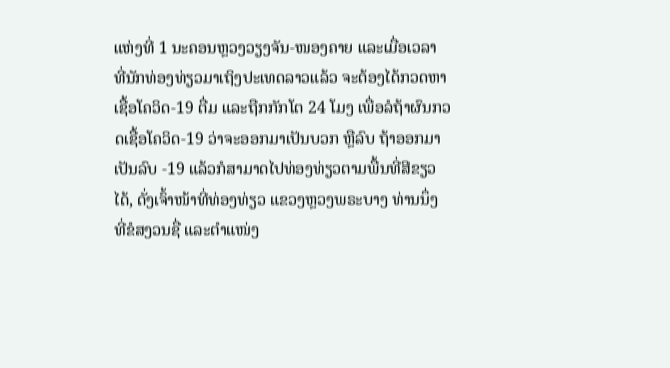ແຫ່ງທີ່ 1 ນະຄອນຫຼວງວຽງຈັນ-ໜອງຄາຍ ແລະເມື່ອເວລາ ທີ່ນັກທ່ອງທ່ຽວມາເຖິງປະເທດລາວແລ້ວ ຈະຕ້ອງໄດ້ກວດຫາເຊື້ອໂຄວິດ-19 ຕື່ມ ແລະຖືກກັກໂຕ 24 ໂມງ ເພື່ອລໍຖ້າຜົນກວດເຊື້ອໂຄວິດ-19 ວ່າຈະອອກມາເປັນບວກ ຫຼືລົບ ຖ້າອອກມາເປັນລົບ -19 ແລ້ວກໍສາມາດໄປທ່ອງທ່ຽວຕາມພື້ນທີ່ສີຂຽວໄດ້, ດັ່ງເຈົ້າໜ້າທີ່ທ່ອງທ່ຽວ ແຂວງຫຼວງພຣະບາງ ທ່ານນຶ່ງ ທີ່ຂໍສງວນຊື່ ແລະຕໍາແໜ່ງ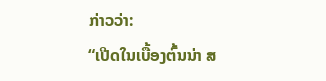ກ່າວວ່າ:
“ເປີດໃນເບື້ອງຕົ້ນນ່າ ສ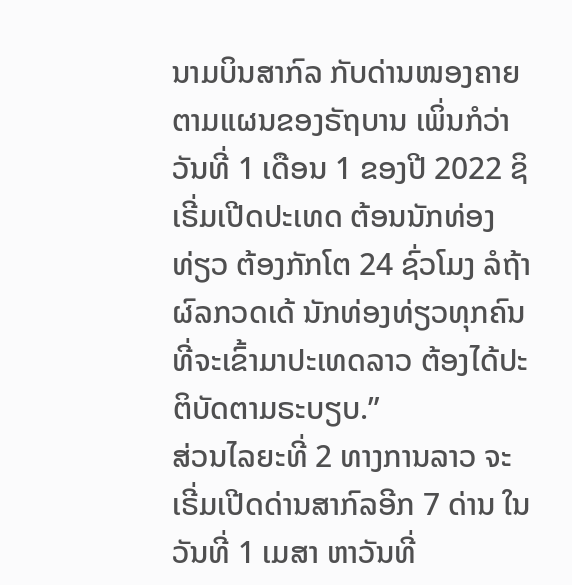ນາມບິນສາກົລ ກັບດ່ານໜອງຄາຍ ຕາມແຜນຂອງຣັຖບານ ເພິ່ນກໍວ່າ ວັນທີ່ 1 ເດືອນ 1 ຂອງປີ 2022 ຊິເຣີ່ມເປີດປະເທດ ຕ້ອນນັກທ່ອງທ່ຽວ ຕ້ອງກັກໂຕ 24 ຊົ່ວໂມງ ລໍຖ້າຜົລກວດເດ້ ນັກທ່ອງທ່ຽວທຸກຄົນ ທີ່ຈະເຂົ້າມາປະເທດລາວ ຕ້ອງໄດ້ປະຕິບັດຕາມຣະບຽບ.”
ສ່ວນໄລຍະທີ່ 2 ທາງການລາວ ຈະເຣີ່ມເປີດດ່ານສາກົລອີກ 7 ດ່ານ ໃນວັນທີ່ 1 ເມສາ ຫາວັນທີ່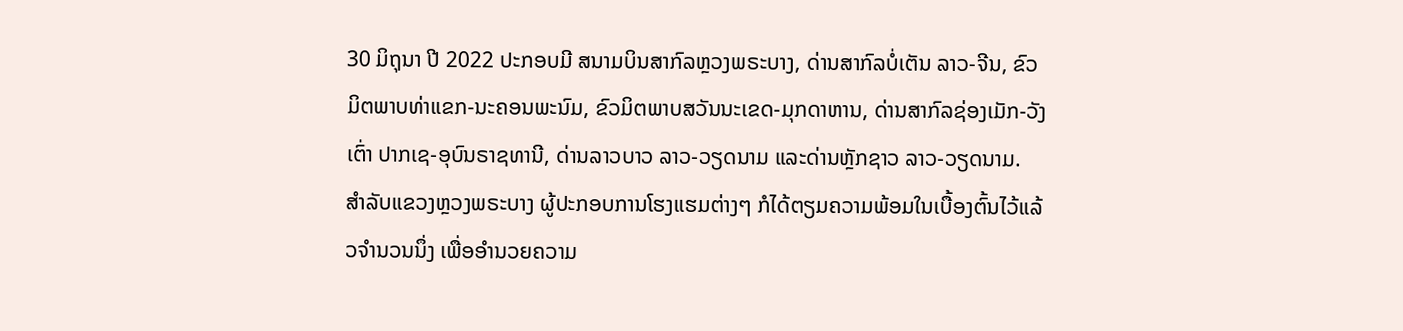30 ມິຖຸນາ ປີ 2022 ປະກອບມີ ສນາມບິນສາກົລຫຼວງພຣະບາງ, ດ່ານສາກົລບໍ່ເຕັນ ລາວ-ຈີນ, ຂົວມິຕພາບທ່າແຂກ-ນະຄອນພະນົມ, ຂົວມິຕພາບສວັນນະເຂດ-ມຸກດາຫານ, ດ່ານສາກົລຊ່ອງເມັກ-ວັງເຕົ່າ ປາກເຊ-ອຸບົນຣາຊທານີ, ດ່ານລາວບາວ ລາວ-ວຽດນາມ ແລະດ່ານຫຼັກຊາວ ລາວ-ວຽດນາມ.
ສໍາລັບແຂວງຫຼວງພຣະບາງ ຜູ້ປະກອບການໂຮງແຮມຕ່າງໆ ກໍໄດ້ຕຽມຄວາມພ້ອມໃນເບື້ອງຕົ້ນໄວ້ແລ້ວຈໍານວນນຶ່ງ ເພື່ອອໍານວຍຄວາມ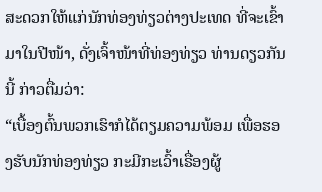ສະດວກໃຫ້ແກ່ນັກທ່ອງທ່ຽວຕ່າງປະເທດ ທີ່ຈະເຂົ້າມາໃນປີໜ້າ, ດັ່ງເຈົ້າໜ້າທີ່ທ່ອງທ່ຽວ ທ່ານດຽວກັນນີ້ ກ່າວຕື່ມວ່າ:
“ເບື້ອງຕົ້ນພວກເຮົາກໍໄດ້ຕຽມຄວາມພ້ອມ ເພື່ອຮອງຮັບນັກທ່ອງທ່ຽວ ກະມີກະເວົ້າເຣື່ອງຜູ້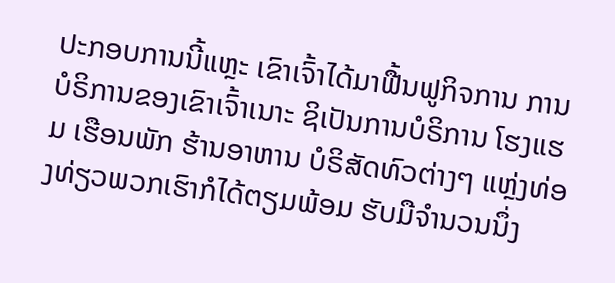ປະກອບການນີ້ແຫຼະ ເຂົາເຈົ້າໄດ້ມາຟື້ນຟູກິຈການ ການບໍຣິການຂອງເຂົາເຈົ້າເນາະ ຊິເປັນການບໍຣິການ ໂຮງແຮມ ເຮືອນພັກ ຮ້ານອາຫານ ບໍຣິສັດທົວຕ່າງໆ ແຫຼ່ງທ່ອງທ່ຽວພວກເຮົາກໍໄດ້ຕຽມພ້ອມ ຮັບມືຈໍານວນນຶ່ງ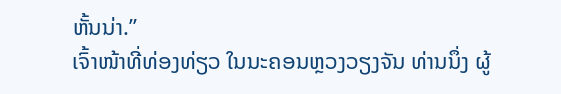ຫັ້ນນ່າ.”
ເຈົ້າໜ້າທີ່ທ່ອງທ່ຽວ ໃນນະຄອນຫຼວງວຽງຈັນ ທ່ານນຶ່ງ ຜູ້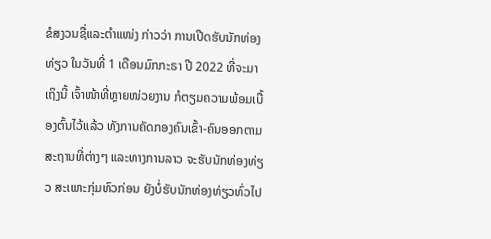ຂໍສງວນຊື່ແລະຕໍາແໜ່ງ ກ່າວວ່າ ການເປີດຮັບນັກທ່ອງທ່ຽວ ໃນວັນທີ່ 1 ເດືອນມົກກະຣາ ປີ 2022 ທີ່ຈະມາເຖິງນີ້ ເຈົ້າໜ້າທີ່ຫຼາຍໜ່ວຍງານ ກໍຕຽມຄວາມພ້ອມເບື້ອງຕົ້ນໄວ້ແລ້ວ ທັງການຄັດກອງຄົນເຂົ້າ-ຄົນອອກຕາມສະຖານທີ່ຕ່າງໆ ແລະທາງການລາວ ຈະຮັບນັກທ່ອງທ່ຽວ ສະເພາະກຸ່ມທົວກ່ອນ ຍັງບໍ່ຮັບນັກທ່ອງທ່ຽວທົ່ວໄປ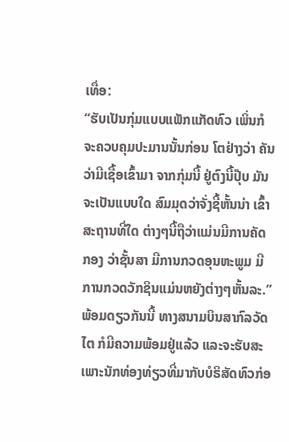ເທື່ອ:
“ຮັບເປັນກຸ່ມແບບແພັກແກັດທົວ ເພິ່ນກໍຈະຄວບຄຸມປະມານນັ້ນກ່ອນ ໂຕຢ່າງວ່າ ຄັນວ່າມີເຊື້ອເຂົ້າມາ ຈາກກຸ່ມນີ້ ຢູ່ຕົງນີ້ປຸ໊ບ ມັນຈະເປັນແບບໃດ ສົມມຸດວ່າຈັ່ງຊີ້ຫັ້ນນ່າ ເຂົ້າສະຖານທີ່ໃດ ຕ່າງໆນີ້ຖືວ່າແມ່ນມີການຄັດກອງ ວ່າຊັ້ນສາ ມີການກວດອຸນຫະພູມ ມີການກວດວັກຊິນແມ່ນຫຍັງຕ່າງໆຫັ້ນລະ.”
ພ້ອມດຽວກັນນີ້ ທາງສນາມບິນສາກົລວັດໄຕ ກໍມີຄວາມພ້ອມຢູ່ແລ້ວ ແລະຈະຮັບສະເພາະນັກທ່ອງທ່ຽວທີ່ມາກັບບໍຣິສັດທົວກ່ອ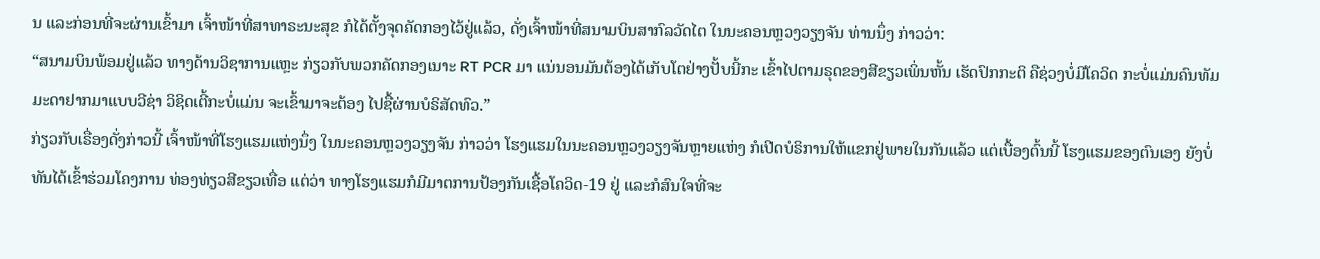ນ ແລະກ່ອນທີ່ຈະຜ່ານເຂົ້າມາ ເຈົ້າໜ້າທີ່ສາທາຣະນະສຸຂ ກໍໄດ້ຕັ້ງຈຸດຄັດກອງໄວ້ຢູ່ແລ້ວ, ດັ່ງເຈົ້າໜ້າທີ່ສນາມບິນສາກົລວັດໄຕ ໃນນະຄອນຫຼວງວຽງຈັນ ທ່ານນຶ່ງ ກ່າວວ່າ:
“ສນາມບິນພ້ອມຢູ່ແລ້ວ ທາງດ້ານວິຊາການແຫຼະ ກ່ຽວກັບພວກຄັດກອງເນາະ RT PCR ມາ ແນ່ນອນມັນຕ້ອງໄດ້ເກັບໂຕຢ່າງປັ້ບນີ້ກະ ເຂົ້າໄປຕາມຣຸດຂອງສີຂຽວເພິ່ນຫັ້ນ ເຮັດປົກກະຕິ ຄືຊ່ວງບໍ່ມີໂຄວິດ ກະບໍ່ແມ່ນຄົນທັມມະດາຢາກມາແບບວີຊ່າ ວິຊິດເຕີ້ກະບໍ່ແມ່ນ ຈະເຂົ້າມາຈະຕ້ອງ ໄປຊື້ຜ່ານບໍຣິສັດທົວ.”
ກ່ຽວກັບເຣື່ອງດັ່ງກ່າວນີ້ ເຈົ້າໜ້າທີ່ໂຮງແຮມແຫ່ງນຶ່ງ ໃນນະຄອນຫຼວງວຽງຈັນ ກ່າວວ່າ ໂຮງແຮມໃນນະຄອນຫຼວງວຽງຈັນຫຼາຍແຫ່ງ ກໍເປີດບໍຣິການໃຫ້ແຂກຢູ່ພາຍໃນກັນແລ້ວ ແຕ່ເບື້ອງຕົ້ນນີ້ ໂຮງແຮມຂອງຕົນເອງ ຍັງບໍ່ທັນໄດ້ເຂົ້າຮ່ວມໂຄງການ ທ່ອງທ່ຽວສີຂຽວເທື່ອ ແຕ່ວ່າ ທາງໂຮງແຮມກໍມີມາຕການປ້ອງກັນເຊື້ອໂຄວິດ-19 ຢູ່ ແລະກໍສົນໃຈທີ່ຈະ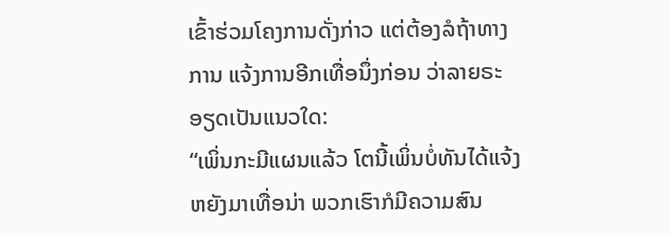ເຂົ້າຮ່ວມໂຄງການດັ່ງກ່າວ ແຕ່ຕ້ອງລໍຖ້າທາງການ ແຈ້ງການອີກເທື່ອນຶ່ງກ່ອນ ວ່າລາຍຣະອຽດເປັນແນວໃດ:
“ເພິ່ນກະມີແຜນແລ້ວ ໂຕນີ້ເພິ່ນບໍ່ທັນໄດ້ແຈ້ງຫຍັງມາເທື່ອນ່າ ພວກເຮົາກໍມີຄວາມສົນ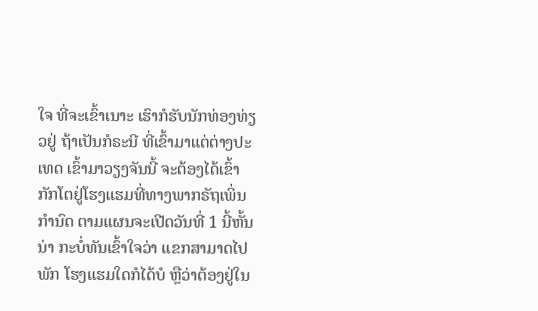ໃຈ ທີ່ຈະເຂົ້າເນາະ ເຮົາກໍຮັບນັກທ່ອງທ່ຽວຢູ່ ຖ້າເປັນກໍຣະນີ ທີ່ເຂົ້າມາແຕ່ຕ່າງປະເທດ ເຂົ້າມາວຽງຈັນນີ້ ຈະຕ້ອງໄດ້ເຂົ້າກັກໂຕຢູ່ໂຮງແຮມທີ່ທາງພາກຣັຖເພິ່ນກໍານົດ ຕາມແຜນຈະເປີດວັນທີ່ 1 ນີ້ຫັ້ນນ່າ ກະບໍ່ທັນເຂົ້າໃຈວ່າ ແຂກສາມາດໄປພັກ ໂຮງແຮມໃດກໍໄດ້ບໍ ຫຼືວ່າຕ້ອງຢູ່ໃນ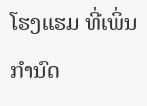ໂຮງແຮມ ທີ່ເພິ່ນກໍານົດ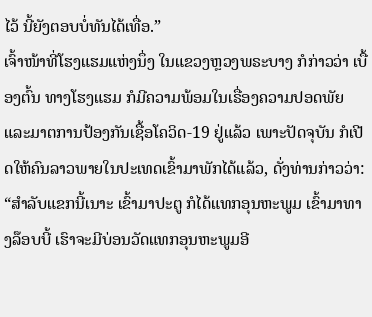ໄວ້ ນີ້ຍັງຕອບບໍ່ທັນໄດ້ເທື່ອ.”
ເຈົ້າໜ້າທີ່ໂຮງແຮມແຫ່ງນຶ່ງ ໃນແຂວງຫຼວງພຣະບາງ ກໍກ່າວວ່າ ເບື້ອງຕົ້ນ ທາງໂຮງແຮມ ກໍມີຄວາມພ້ອມໃນເຣື່ອງຄວາມປອດພັຍ ແລະມາຕການປ້ອງກັນເຊື້ອໂຄວິດ-19 ຢູ່ແລ້ວ ເພາະປັດຈຸບັນ ກໍເປີດໃຫ້ຄົນລາວພາຍໃນປະເທດເຂົ້າມາພັກໄດ້ແລ້ວ, ດັ່ງທ່ານກ່າວວ່າ:
“ສໍາລັບແຂກນີ້ເນາະ ເຂົ້າມາປະຕູ ກໍໄດ້ແທກອຸນຫະພູມ ເຂົ້າມາທາງລ໊ອບບີ້ ເຮົາຈະມີບ່ອນວັດແທກອຸນຫະພູມອີ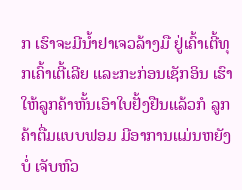ກ ເຮົາຈະມີນໍ້າຢາເຈວລ້າງມື ຢູ່ເຄົ້າເຕີ້ທຸກເຄົ້າເຕີ້ເລີຍ ແລະກະກ່ອນເຊັກອິນ ເຮົາໃຫ້ລູກຄ້າຫັ້ນເອົາໃບຢັ້ງຢືນແລ້ວກໍ ລູກຄ້າຕື່ມແບບຟອມ ມີອາການແມ່ນຫຍັງບໍ່ ເຈັບຫົວ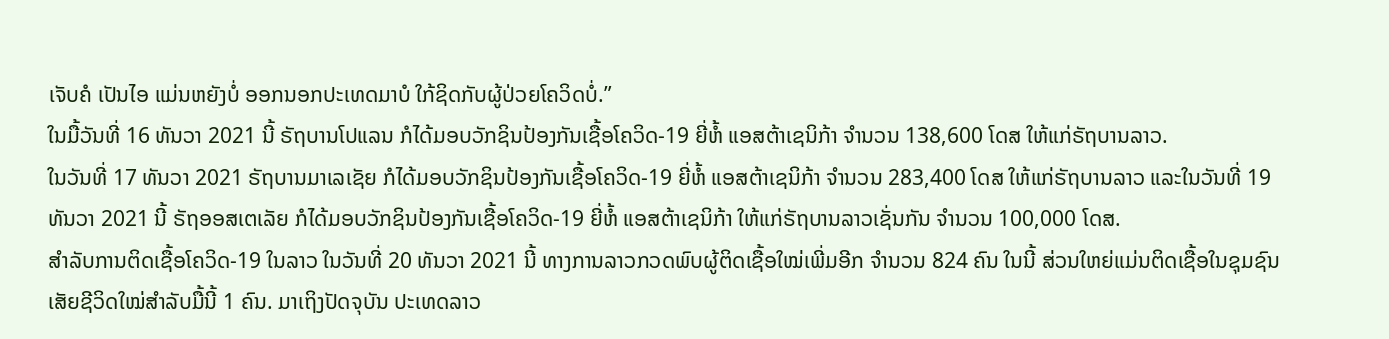ເຈັບຄໍ ເປັນໄອ ແມ່ນຫຍັງບໍ່ ອອກນອກປະເທດມາບໍ ໃກ້ຊິດກັບຜູ້ປ່ວຍໂຄວິດບໍ່.”
ໃນມື້ວັນທີ່ 16 ທັນວາ 2021 ນີ້ ຣັຖບານໂປແລນ ກໍໄດ້ມອບວັກຊິນປ້ອງກັນເຊື້ອໂຄວິດ-19 ຍີ່ຫໍ້ ແອສຕ້າເຊນິກ້າ ຈໍານວນ 138,600 ໂດສ ໃຫ້ແກ່ຣັຖບານລາວ.
ໃນວັນທີ່ 17 ທັນວາ 2021 ຣັຖບານມາເລເຊັຍ ກໍໄດ້ມອບວັກຊິນປ້ອງກັນເຊື້ອໂຄວິດ-19 ຍີ່ຫໍ້ ແອສຕ້າເຊນິກ້າ ຈໍານວນ 283,400 ໂດສ ໃຫ້ແກ່ຣັຖບານລາວ ແລະໃນວັນທີ່ 19 ທັນວາ 2021 ນີ້ ຣັຖອອສເຕເລັຍ ກໍໄດ້ມອບວັກຊິນປ້ອງກັນເຊື້ອໂຄວິດ-19 ຍີ່ຫໍ້ ແອສຕ້າເຊນິກ້າ ໃຫ້ແກ່ຣັຖບານລາວເຊັ່ນກັນ ຈໍານວນ 100,000 ໂດສ.
ສໍາລັບການຕິດເຊື້ອໂຄວິດ-19 ໃນລາວ ໃນວັນທີ່ 20 ທັນວາ 2021 ນີ້ ທາງການລາວກວດພົບຜູ້ຕິດເຊື້ອໃໝ່ເພີ່ມອີກ ຈໍານວນ 824 ຄົນ ໃນນີ້ ສ່ວນໃຫຍ່ແມ່ນຕິດເຊື້ອໃນຊຸມຊົນ ເສັຍຊີວິດໃໝ່ສໍາລັບມື້ນີ້ 1 ຄົນ. ມາເຖິງປັດຈຸບັນ ປະເທດລາວ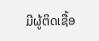ມີຜູ້ຕິດເຊື້ອ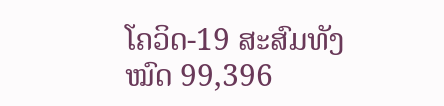ໂຄວິດ-19 ສະສົມທັງໝົດ 99,396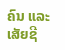ຄົນ ແລະເສັຍຊີ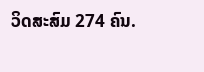ວິດສະສົມ 274 ຄົນ.